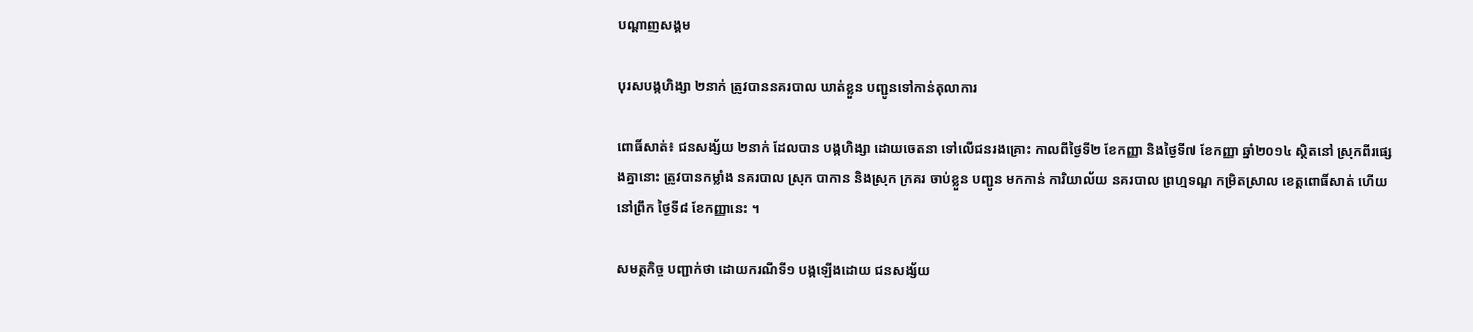បណ្តាញសង្គម

បុរសបង្កហិង្សា ២នាក់ ត្រូវបាននគរបាល ឃាត់ខ្លួន បញ្ជូនទៅកាន់តុលាការ

ពោធិ៍សាត់៖ ជនសង្ស័យ ២នាក់ ដែលបាន បង្កហិង្សា ដោយចេតនា ទៅលើជនរងគ្រោះ កាលពីថ្ងៃទី២ ខែកញ្ញា និងថ្ងៃទី៧ ខែកញ្ញា ឆ្នាំ២០១៤ ស្ថិតនៅ ស្រុកពីរផ្សេងគ្នានោះ ត្រូវបានកម្លាំង នគរបាល ស្រុក បាកាន និងស្រុក ក្រគរ ចាប់ខ្លួន បញ្ជូន មកកាន់ ការិយាល័យ នគរបាល ព្រហ្មទណ្ឌ កម្រិតស្រាល ខេត្តពោធិ៍សាត់ ហើយនៅព្រឹក ថ្ងៃទី៨ ខែកញ្ញានេះ ។

សមត្ថកិច្ច បញ្ជាក់ថា ដោយករណីទី១ បង្កឡើងដោយ ជនសង្ស័យ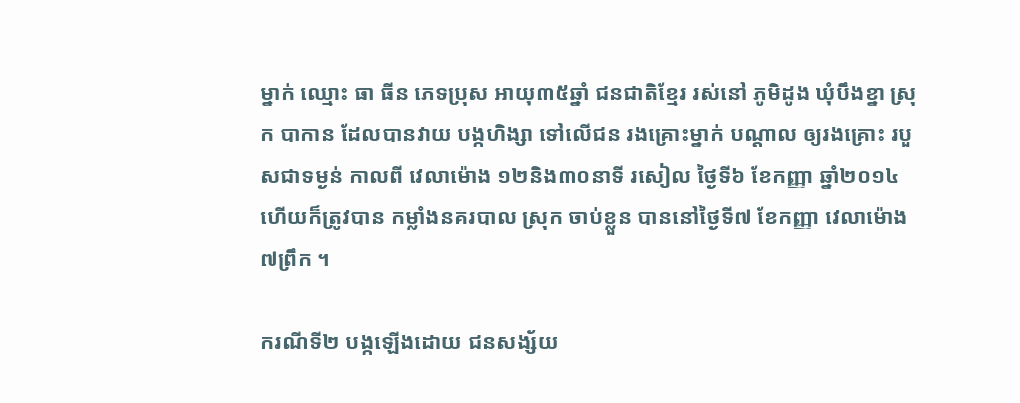ម្នាក់ ឈ្មោះ ធា ធីន ភេទប្រុស អាយុ៣៥ឆ្នាំ ជនជាតិខ្មែរ រស់នៅ ភូមិដូង ឃុំបឹងខ្នា ស្រុក បាកាន ដែលបានវាយ បង្កហិង្សា ទៅលើជន រងគ្រោះម្នាក់ បណ្តាល ឲ្យរងគ្រោះ របួសជាទម្ងន់ កាលពី វេលាម៉ោង ១២និង៣០នាទី រសៀល ថ្ងៃទី៦ ខែកញ្ញា ឆ្នាំ២០១៤ ហើយក៏ត្រូវបាន កម្លាំងនគរបាល ស្រុក ចាប់ខ្លួន បាននៅថ្ងៃទី៧ ខែកញ្ញា វេលាម៉ោង៧ព្រឹក ។

ករណីទី២ បង្កឡើងដោយ ជនសង្ស័យ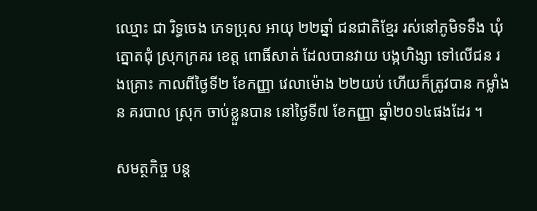ឈ្មោះ ជា រិទ្ធចេង ភេទប្រុស អាយុ ២២ឆ្នាំ ជនជាតិខ្មែរ រស់នៅភូមិទទឹង ឃុំត្នោតជុំ ស្រុកក្រគរ ខេត្ត ពោធិ៍សាត់ ដែលបានវាយ បង្កហិង្សា ទៅលើជន រងគ្រោះ កាលពីថ្ងៃទី២ ខែកញ្ញា វេលាម៉ោង ២២យប់ ហើយក៏ត្រូវបាន កម្លាំងន គរបាល ស្រុក ចាប់ខ្លួនបាន នៅថ្ងៃទី៧ ខែកញ្ញា ឆ្នាំ២០១៤ផងដែរ ។

សមត្ថកិច្ច បន្ត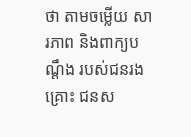ថា តាមចម្លើយ សារភាព និងពាក្យបណ្តឹង របស់ជនរងគ្រោះ ជនស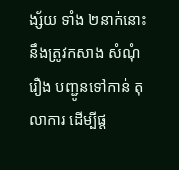ង្ស័យ ទាំង ២នាក់នោះ នឹងត្រូវកសាង សំណុំរឿង បញ្ជូនទៅកាន់ តុលាការ ដើម្បីផ្ត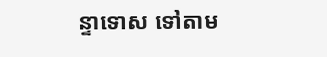ន្ទាទោស ទៅតាម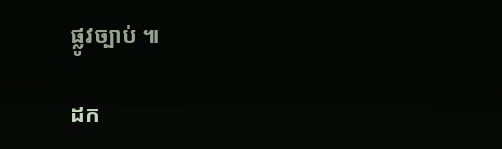ផ្លូវច្បាប់ ៕

ដក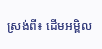ស្រង់ពី៖ ដើមអម្ពិល